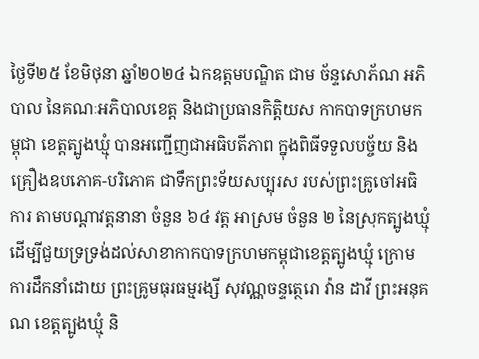ថ្ងៃទី២៥ ខែមិថុនា ឆ្នាំ២០២៤ ឯកឧត្តមបណ្ឌិត ជាម ច័ន្ទសោភ័ណ អភិបាល នៃគណៈអភិបាលខេត្ត និងជាប្រធានកិត្តិយស កាកបាទក្រហមកម្ពុជា ខេត្តត្បូងឃ្មុំ បានអញ្ជើញជាអធិបតីភាព ក្នុងពិធីទទួលបច្ច័យ និងគ្រឿងឧបភោគ-បរិភោគ ជាទឹកព្រះទ័យសប្បុរស របស់ព្រះគ្រូចៅអធិការ តាមបណ្តាវត្តនានា ចំនួន ៦៤ វត្ត អាស្រម ចំនួន ២ នៃស្រុកត្បូងឃ្មុំ ដើម្បីជួយទ្រទ្រង់ដល់សាខាកាកបាទក្រហមកម្ពុជាខេត្តត្បូងឃ្មុំ ក្រោមការដឹកនាំដោយ ព្រះគ្រូមធុរធម្មរង្សី សុវណ្ណចន្ទត្ថេរោ វ៉ាន ដាវី ព្រះអនុគណ ខេត្តត្បូងឃ្មុំ និ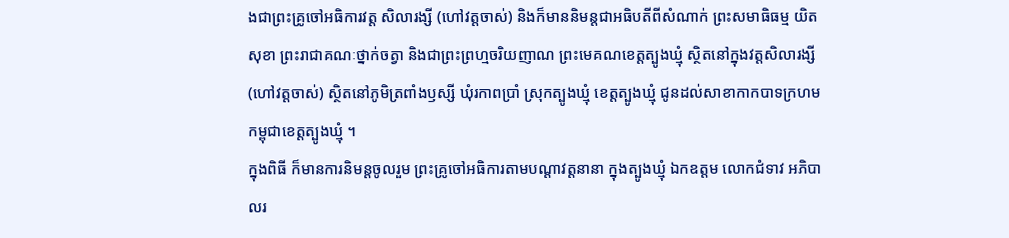ងជាព្រះគ្រូចៅអធិការវត្ត សិលារង្សី (ហៅវត្តចាស់) និងក៏មាននិមន្តជាអធិបតីពីសំណាក់ ព្រះសមាធិធម្ម យិត សុខា ព្រះរាជាគណៈថ្នាក់ចត្វា និងជាព្រះព្រហ្មចរិយញាណ ព្រះមេគណខេត្តត្បូងឃ្មុំ ស្ថិតនៅក្នុងវត្តសិលារង្សី (ហៅវត្តចាស់) ស្ថិតនៅភូមិត្រពាំងឫស្សី ឃុំរកាពប្រាំ ស្រុកត្បូងឃ្មុំ ខេត្តត្បូងឃ្មុំ ជូនដល់សាខាកាកបាទក្រហមកម្ពុជាខេត្តត្បូងឃ្មុំ ។
ក្នុងពិធី ក៏មានការនិមន្តចូលរួម ព្រះគ្រូចៅអធិការតាមបណ្តាវត្តនានា ក្នុងត្បូងឃ្មុំ ឯកឧត្តម លោកជំទាវ អភិបាលរ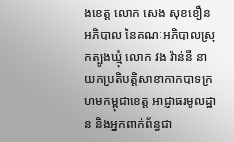ងខេត្ត លោក សេង សុខខឿន អភិបាល នៃគណៈអភិបាលស្រុកត្បូងឃ្មុំ លោក វង វ៉ាន់នី នាយកប្រតិបត្តិសាខាកាកបាទក្រហមកម្ពុជាខេត្ត អាជ្ញាធរមូលដ្ឋាន និងអ្នកពាក់ព័ន្ធជា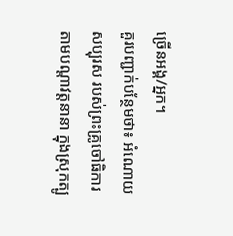ច្រើនអង្គ/អ្នក។
គួរបញ្ជាក់បន្ថែមថា៖ អំណោយសប្បុរស របស់ព្រះគ្រូចៅធិការតាមបណ្តាវត្តនានា ក្នុងស្រុកត្បូ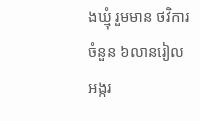ងឃ្មុំ រួមមាន ថវិការចំនួន ៦លានរៀល អង្ករ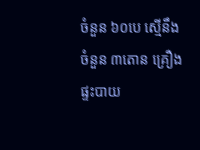ចំនួន ៦០បេ ស្មើនឹងចំនួន ៣តោន គ្រឿងផ្ទះបាយ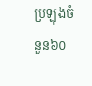ប្រឡុងចំនួន៦០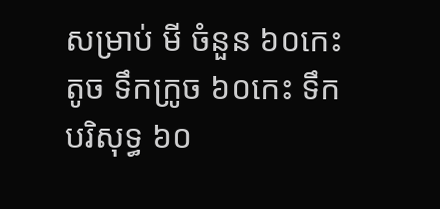សម្រាប់ មី ចំនួន ៦០កេះតូច ទឹកក្រូច ៦០កេះ ទឹកបរិសុទ្ធ ៦០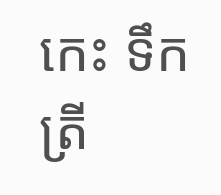កេះ ទឹកត្រី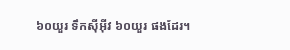៦០យួរ ទឹកស៊ីអ៊ីវ ៦០យួរ ផងដែរ។